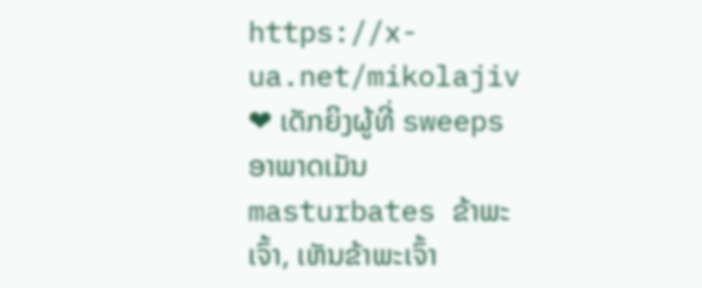https://x-ua.net/mikolajiv
❤ ເດັກຍິງຜູ້ທີ່ sweeps ອາພາດເມັນ masturbates ຂ້າພະເຈົ້າ, ເຫັນຂ້າພະເຈົ້າ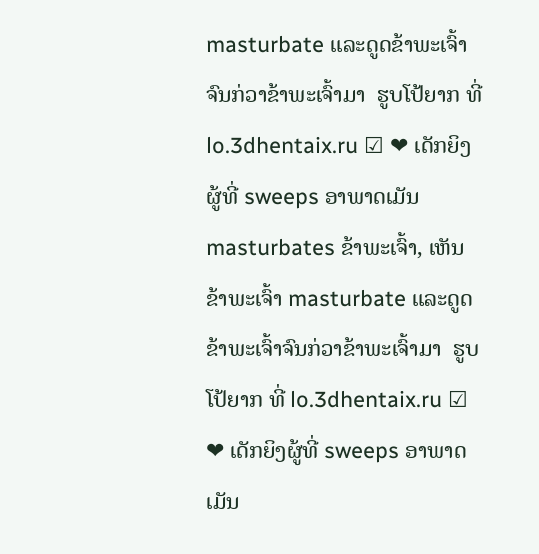masturbate ແລະດູດຂ້າພະເຈົ້າຈົນກ່ວາຂ້າພະເຈົ້າມາ  ຮູບໂປ້ຍາກ ທີ່ lo.3dhentaix.ru ☑ ❤ ເດັກຍິງຜູ້ທີ່ sweeps ອາພາດເມັນ masturbates ຂ້າພະເຈົ້າ, ເຫັນຂ້າພະເຈົ້າ masturbate ແລະດູດຂ້າພະເຈົ້າຈົນກ່ວາຂ້າພະເຈົ້າມາ  ຮູບໂປ້ຍາກ ທີ່ lo.3dhentaix.ru ☑ ❤ ເດັກຍິງຜູ້ທີ່ sweeps ອາພາດເມັນ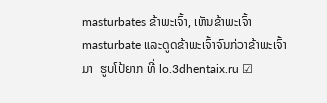masturbates ຂ້າພະເຈົ້າ, ເຫັນຂ້າພະເຈົ້າ masturbate ແລະດູດຂ້າພະເຈົ້າຈົນກ່ວາຂ້າພະເຈົ້າມາ  ຮູບໂປ້ຍາກ ທີ່ lo.3dhentaix.ru ☑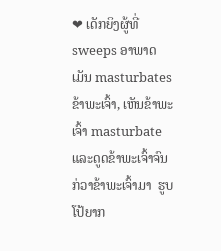❤ ເດັກຍິງຜູ້ທີ່ sweeps ອາພາດເມັນ masturbates ຂ້າພະເຈົ້າ, ເຫັນຂ້າພະເຈົ້າ masturbate ແລະດູດຂ້າພະເຈົ້າຈົນກ່ວາຂ້າພະເຈົ້າມາ  ຮູບໂປ້ຍາກ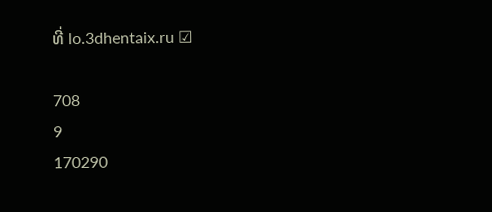ທີ່ lo.3dhentaix.ru ☑

708
9
170290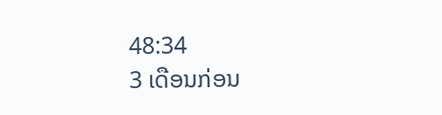48:34
3 ເດືອນກ່ອນ